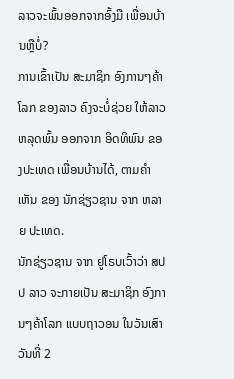ລາວຈະພົ້ນອອກຈາກອົ້ງມື ເພື່ອນບ້ານຫຼືບໍ່?
ການເຂົ້າເປັນ ສະມາຊິກ ອົງການໆຄ້າໂລກ ຂອງລາວ ຄົງຈະບໍ່ຊ່ວຍ ໃຫ້ລາວ ຫລຸດພົ້ນ ອອກຈາກ ອິດທິພົນ ຂອງປະເທດ ເພື່ອນບ້ານໄດ້, ຕາມຄໍາເຫັນ ຂອງ ນັກຊ່ຽວຊານ ຈາກ ຫລາຍ ປະເທດ.
ນັກຊ່ຽວຊານ ຈາກ ຢູໂຣບເວົ້າວ່າ ສປປ ລາວ ຈະກາຍເປັນ ສະມາຊິກ ອົງການໆຄ້າໂລກ ແບບຖາວອນ ໃນວັນເສົາ ວັນທີ່ 2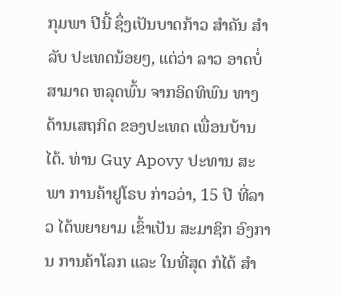ກຸມພາ ປີນີ້ ຊຶ່ງເປັນບາດກ້າວ ສໍາຄັນ ສໍາລັບ ປະເທດນ້ອຍໆ, ແຕ່ວ່າ ລາວ ອາດບໍ່ສາມາດ ຫລຸດພົ້ນ ຈາກອິດທິພົນ ທາງດ້ານເສຖກິດ ຂອງປະເທດ ເພື່ອນບ້ານໄດ້. ທ່ານ Guy Apovy ປະທານ ສະພາ ການຄ້າຢູໂຣບ ກ່າວວ່າ, 15 ປີ ທີ່ລາວ ໄດ້ພຍາຍາມ ເຂົ້າເປັນ ສະມາຊິກ ອົງການ ການຄ້າໂລກ ແລະ ໃນທີ່ສຸດ ກໍໄດ້ ສໍາ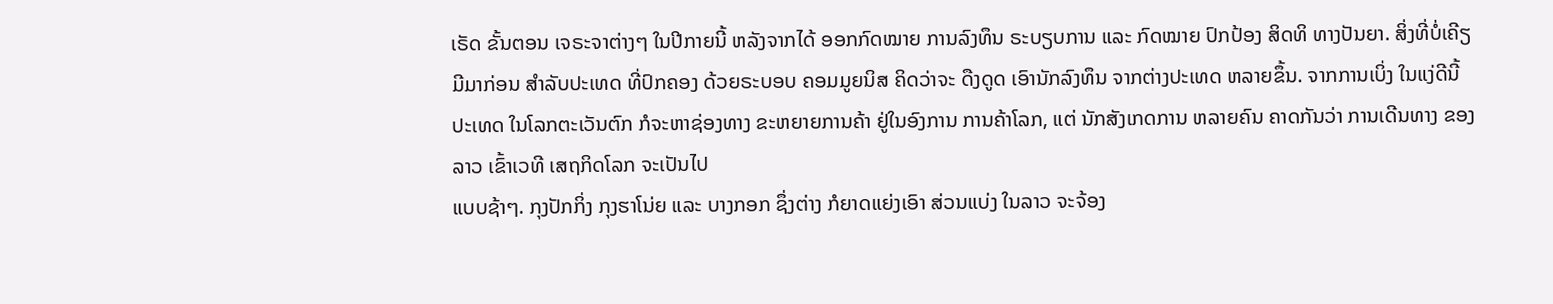ເຣັດ ຂັ້ນຕອນ ເຈຣະຈາຕ່າງໆ ໃນປີກາຍນີ້ ຫລັງຈາກໄດ້ ອອກກົດໝາຍ ການລົງທຶນ ຣະບຽບການ ແລະ ກົດໝາຍ ປົກປ້ອງ ສິດທິ ທາງປັນຍາ. ສິ່ງທີ່ບໍ່ເຄີຽ ມີມາກ່ອນ ສໍາລັບປະເທດ ທີ່ປົກຄອງ ດ້ວຍຣະບອບ ຄອມມູຍນິສ ຄິດວ່າຈະ ດືງດູດ ເອົານັກລົງທຶນ ຈາກຕ່າງປະເທດ ຫລາຍຂຶ້ນ. ຈາກການເບິ່ງ ໃນແງ່ດີນີ້ ປະເທດ ໃນໂລກຕະເວັນຕົກ ກໍຈະຫາຊ່ອງທາງ ຂະຫຍາຍການຄ້າ ຢູ່ໃນອົງການ ການຄ້າໂລກ, ແຕ່ ນັກສັງເກດການ ຫລາຍຄົນ ຄາດກັນວ່າ ການເດີນທາງ ຂອງລາວ ເຂົ້າເວທີ ເສຖກິດໂລກ ຈະເປັນໄປ
ແບບຊ້າໆ. ກຸງປັກກິ່ງ ກຸງຮາໂນ່ຍ ແລະ ບາງກອກ ຊຶ່ງຕ່າງ ກໍຍາດແຍ່ງເອົາ ສ່ວນແບ່ງ ໃນລາວ ຈະຈ້ອງ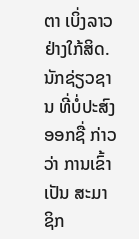ຕາ ເບິ່ງລາວ ຢ່າງໃກ້ສິດ. ນັກຊ່ຽວຊານ ທີ່ບໍ່ປະສົງອອກຊື່ ກ່າວວ່າ ການເຂົ້າເປັນ ສະມາຊິກ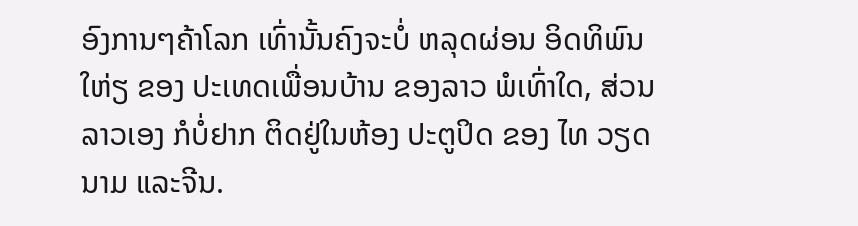ອົງການໆຄ້າໂລກ ເທົ່ານັ້ນຄົງຈະບໍ່ ຫລຸດຜ່ອນ ອິດທິພົນໃຫ່ຽ ຂອງ ປະເທດເພື່ອນບ້ານ ຂອງລາວ ພໍເທົ່າໃດ, ສ່ວນລາວເອງ ກໍບໍ່ຢາກ ຕິດຢູ່ໃນຫ້ອງ ປະຕູປິດ ຂອງ ໄທ ວຽດນາມ ແລະຈີນ.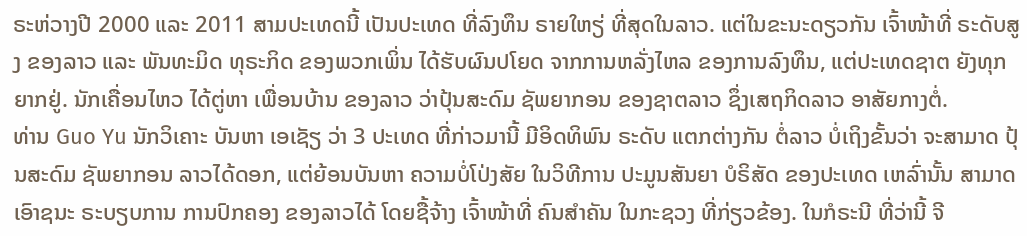ຣະຫ່ວາງປີ 2000 ແລະ 2011 ສາມປະເທດນີ້ ເປັນປະເທດ ທີ່ລົງທຶນ ຣາຍໃຫຽ່ ທີ່ສຸດໃນລາວ. ແຕ່ໃນຂະນະດຽວກັນ ເຈົ້າໜ້າທີ່ ຣະດັບສູງ ຂອງລາວ ແລະ ພັນທະມິດ ທຸຣະກິດ ຂອງພວກເພິ່ນ ໄດ້ຮັບຜົນປໂຍດ ຈາກການຫລັ່ງໄຫລ ຂອງການລົງທຶນ, ແຕ່ປະເທດຊາຕ ຍັງທຸກຍາກຢູ່. ນັກເຄື່ອນໄຫວ ໄດ້ຕູ່ຫາ ເພື່ອນບ້ານ ຂອງລາວ ວ່າປຸ້ນສະດົມ ຊັພຍາກອນ ຂອງຊາຕລາວ ຊຶ່ງເສຖກິດລາວ ອາສັຍກາງຕໍ່.
ທ່ານ Guo Yu ນັກວິເຄາະ ບັນຫາ ເອເຊັຽ ວ່າ 3 ປະເທດ ທີ່ກ່າວມານີ້ ມີອິດທິພົນ ຣະດັບ ແຕກຕ່າງກັນ ຕໍ່ລາວ ບໍ່ເຖິງຂັ້ນວ່າ ຈະສາມາດ ປຸ້ນສະດົມ ຊັພຍາກອນ ລາວໄດ້ດອກ, ແຕ່ຍ້ອນບັນຫາ ຄວາມບໍ່ໂປ່ງສັຍ ໃນວິທີການ ປະມູນສັນຍາ ບໍຣິສັດ ຂອງປະເທດ ເຫລົ່ານັ້ນ ສາມາດ ເອົາຊນະ ຣະບຽບການ ການປົກຄອງ ຂອງລາວໄດ້ ໂດຍຊື້ຈ້າງ ເຈົ້າໜ້າທີ່ ຄົນສໍາຄັນ ໃນກະຊວງ ທີ່ກ່ຽວຂ້ອງ. ໃນກໍຣະນີ ທີ່ວ່ານີ້ ຈີ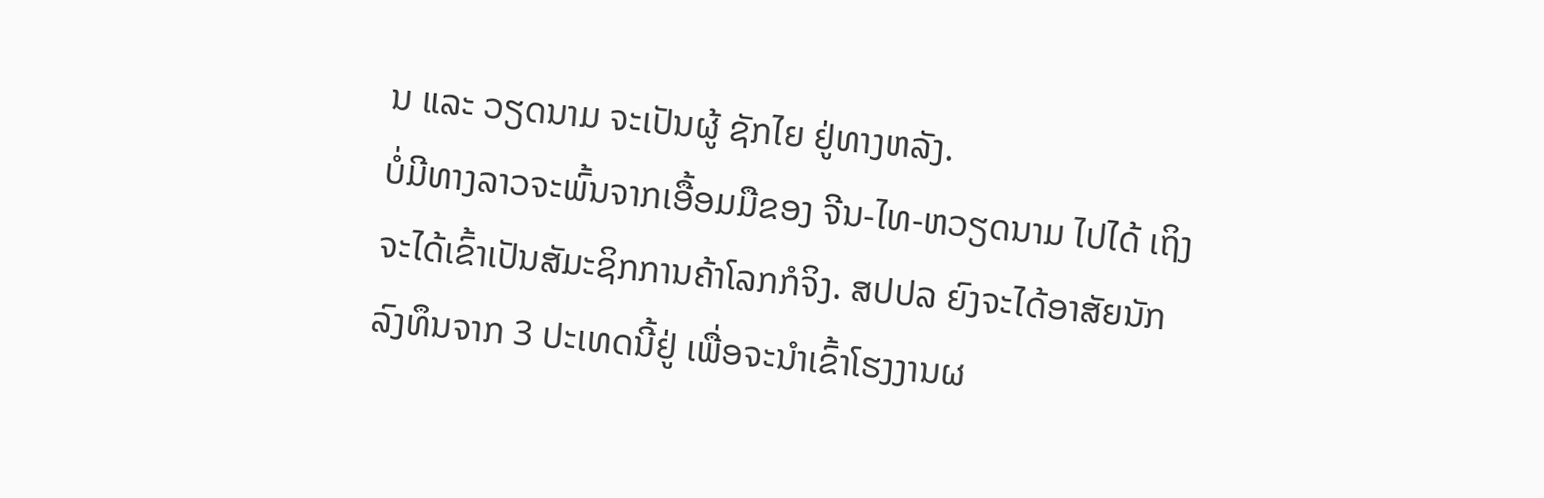ນ ແລະ ວຽດນາມ ຈະເປັນຜູ້ ຊັກໄຍ ຢູ່ທາງຫລັງ.
ບໍ່ມີທາງລາວຈະພົ້ນຈາກເອື້ອມມືຂອງ ຈີນ-ໄທ-ຫວຽດນາມ ໄປໄດ້ ເຖິງ
ຈະໄດ້ເຂົ້າເປັນສັມະຊິກການຄ້າໂລກກໍຈິງ. ສປປລ ຍົງຈະໄດ້ອາສັຍນັກ
ລົງທຶນຈາກ 3 ປະເທດນີ້ຢູ່ ເພື່ອຈະນຳເຂົ້າໂຮງງານຜ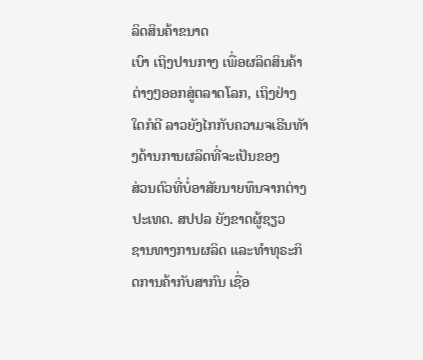ລິດສິນຄ້າຂນາດ
ເບົາ ເຖິງປານກາງ ເພື່ອຜລິດສິນຄ້າຕ່າງໆອອກສູ່ຕລາດໂລກ, ເຖິງຢ່າງ
ໃດກໍດີ ລາວຍັງໄກກັບຄວາມຈເຣີນທັາງດ້ານການຜລິດທີ່ຈະເປັນຂອງ
ສ່ວນຕົວທີ່ບໍ່ອາສັຍນາຍທຶນຈາກຕ່າງປະເທດ. ສປປລ ຍັງຂາດຜູ້ຊຽວ
ຊານທາງການຜລິດ ແລະທຳທຸຣະກິດການຄ້າກັບສາກົນ ເຊື່ອ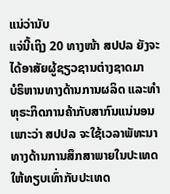ແນ່ວ່ານັບ
ແຈ່ນີ້ເຖິງ 20 ທາງໜ້າ ສປປລ ຍັງຈະໄດ້ອາສັຍຜູ້ຊຽວຊານຕ່າງຊາດມາ
ບໍຣິຫານທາງດ້ານການຜລິດ ແລະທຳທຸຣະກິດການຄ້າກັບສາກົນແນ່ນອນ
ເພາະວ່າ ສປປລ ຈະໃຊ້ເວລາພັທະນາທາງດ້ານການສຶກສາພາຍໃນປະເທດ
ໃຫ້ທຽບເທົ່າກັບປະເທດ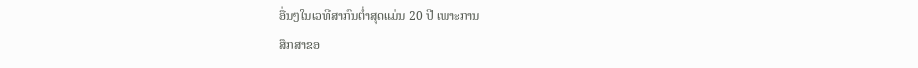ອື່ນໆໃນເວທີສາກົນຕ່ຳສຸດແມ່ນ 20 ປີ ເພາະການ
ສຶກສາຂອ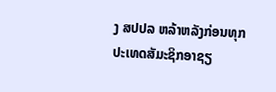ງ ສປປລ ຫລ້າຫລັງກ່ອນທຸກປະເທດສັມະຊິກອາຊຽ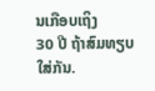ນເກືອບເຖິງ
30 ປີ ຖ້າສົມທຽບໃສ່ກັນ.